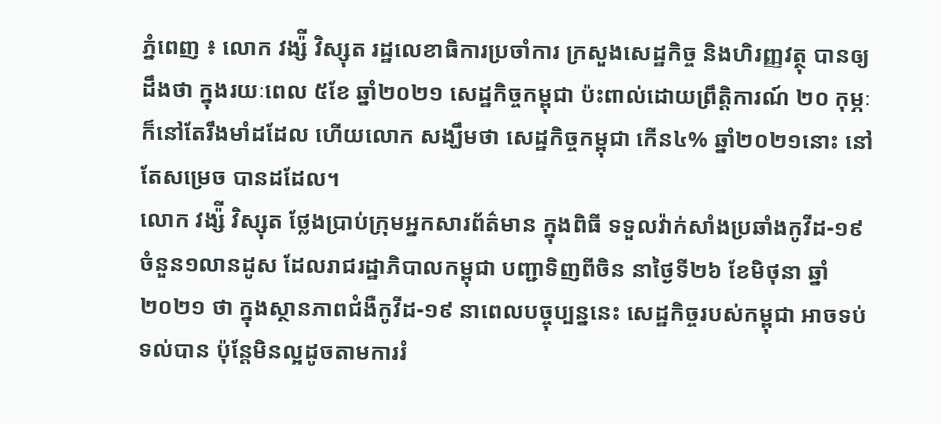ភ្នំពេញ ៖ លោក វង្ស៉ី វិស្សុត រដ្ឋលេខាធិការប្រចាំការ ក្រសួងសេដ្ឋកិច្ច និងហិរញ្ញវត្ថុ បានឲ្យដឹងថា ក្នុងរយៈពេល ៥ខែ ឆ្នាំ២០២១ សេដ្ឋកិច្ចកម្ពុជា ប៉ះពាល់ដោយព្រឹត្តិការណ៍ ២០ កុម្ភៈ ក៏នៅតែរឹងមាំដដែល ហើយលោក សង្ឃឹមថា សេដ្ឋកិច្ចកម្ពុជា កើន៤% ឆ្នាំ២០២១នោះ នៅតែសម្រេច បានដដែល។
លោក វង្ស៉ី វិស្សុត ថ្លែងប្រាប់ក្រុមអ្នកសារព័ត៌មាន ក្នុងពិធី ទទួលវ៉ាក់សាំងប្រឆាំងកូវីដ-១៩ ចំនួន១លានដូស ដែលរាជរដ្ឋាភិបាលកម្ពុជា បញ្ជាទិញពីចិន នាថ្ងៃទី២៦ ខែមិថុនា ឆ្នាំ២០២១ ថា ក្នុងស្ថានភាពជំងឺកូវីដ-១៩ នាពេលបច្ចុប្បន្ននេះ សេដ្ឋកិច្ចរបស់កម្ពុជា អាចទប់ទល់បាន ប៉ុន្ដែមិនល្អដូចតាមការរំ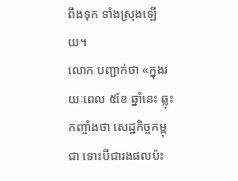ពឹងទុក ទាំងស្រុងឡើយ។
លោក បញ្ជាក់ថា «ក្នុងរយៈពេល ៥ខែ ឆ្នាំនេះ ឆ្លុះកញ្ចាំងថា សេដ្ឋកិច្ចកម្ពុជា ទោះបីជារងផលប៉ះ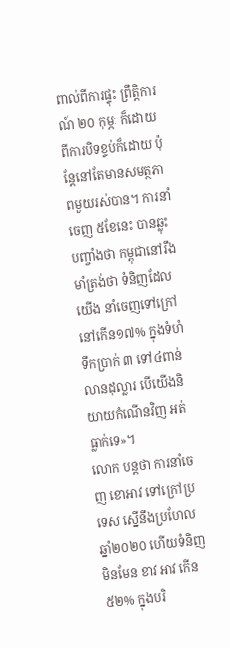ពាល់ពីការផ្ទុះ ព្រឹត្តិការណ៍ ២០ កុម្ភៈ ក៏ដោយ ពីការបិទខ្ទប់ក៏ដោយ ប៉ុន្ដែនៅតែមានសមត្ថភាពមួយរស់បាន។ ការនាំចេញ ៥ខែនេះ បានឆ្លុះបញ្ចាំងថា កម្ពុជានៅរឹងមាំត្រង់ថា ទំនិញដែលយើង នាំចេញទៅក្រៅនៅកើន១៧% ក្នុងទំហំទឹកប្រាក់ ៣ ទៅ៤ពាន់លានដុល្លារ បើយើងនិយាយកំណើនវិញ អត់ធ្លាក់ទេ»។
លោក បន្ដថា ការនាំចេញ ខោអាវ ទៅក្រៅប្រទេស ស្នើនឹងប្រហែលឆ្នាំ២០២០ ហើយទំនិញមិនមែន ខាវ អាវ កើន៥២% ក្នុងបរិ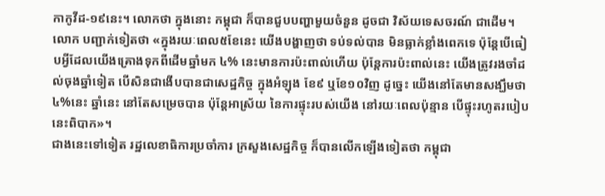កាកូវីដ-១៩នេះ។ លោកថា ក្នុងនោះ កម្ពុជា ក៏បានជួបបញ្ហាមួយចំនួន ដូចជា វិស័យទេសចរណ៍ ជាដើម។
លោក បញ្ជាក់ទៀតថា «ក្នុងរយៈពេល៥ខែនេះ យើងបង្ហាញថា ទប់ទល់បាន មិនធ្លាក់ខ្លាំងពេកទេ ប៉ុន្ដែបើធៀបអ្វីដែលយើងគ្រោងទុកពីដើមឆ្នាំមក ៤% នេះមានការប៉ះពាល់ហើយ ប៉ុន្ដែការប៉ះពាល់នេះ យើងត្រូវរងចាំដល់ចុងឆ្នាំទៀត បើសិនជាងើបបានជាសេដ្ឋកិច្ច ក្នុងអំឡុង ខែ៩ ឬខែ១០វិញ ដូច្នេះ យើងនៅតែមានសង្ឃឹមថា ៤%នេះ ឆ្នាំនេះ នៅតែសម្រេចបាន ប៉ុន្ដែអាស្រ័យ នៃការផ្ទុះរបស់យើង នៅរយៈពេលប៉ុន្មាន បើផ្ទុះរហូតរបៀបនេះពិបាក»។
ជាងនេះទៅទៀត រដ្ឋលេខាធិការប្រចាំការ ក្រសួងសេដ្ឋកិច្ច ក៏បានលើកឡើងទៀតថា កម្ពុជា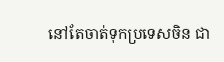នៅតែចាត់ទុកប្រទេសចិន ជា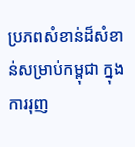ប្រភពសំខាន់ដ៏សំខាន់សម្រាប់កម្ពុជា ក្នុងការរុញ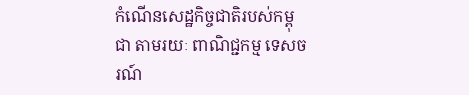កំណើនសេដ្ឋកិច្ចជាតិរបស់កម្ពុជា តាមរយៈ ពាណិជ្ជកម្ម ទេសចរណ៍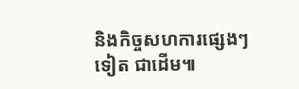និងកិច្ចសហការផ្សេងៗទៀត ជាដើម៕